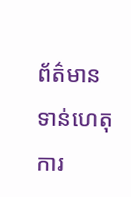ព័ត៌មានទាន់ហេតុការ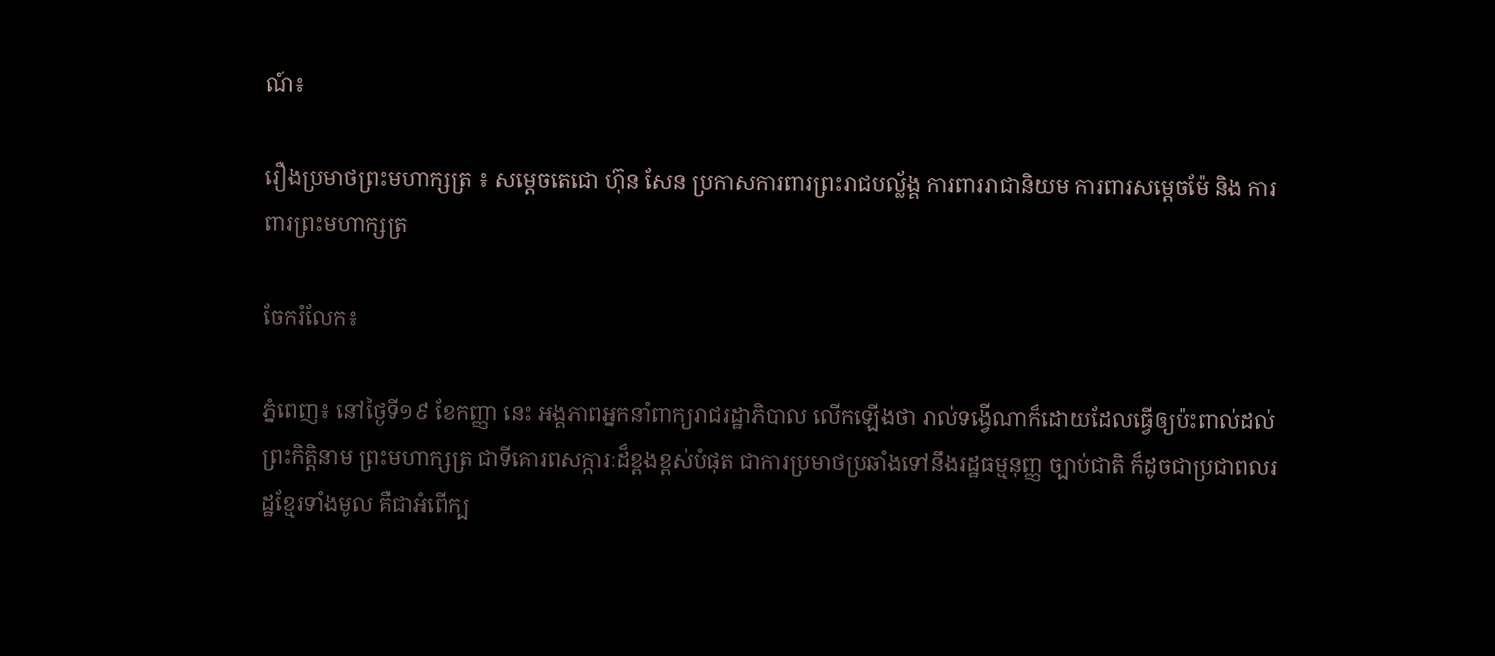ណ៍៖

រឿងប្រមាថព្រះមហាក្សត្រ ៖ សម្តេចតេជោ ហ៊ុន សែន ប្រកាសការពារព្រះរាជបល្ល័ង្គ ការពាររាជានិយម ការពារសម្តេចម៉ែ និង ការពារព្រះមហាក្សត្រ

ចែករំលែក៖

ភ្នំពេញ៖ នៅថ្ងៃទី១៩ ខែកញ្ញា នេះ អង្គភាពអ្នកនាំពាក្យរាជរដ្ឋាភិបាល លើកឡើងថា រាល់ទង្វើណាក៏ដោយដែលធ្វើឲ្យប៉ះពាល់ដល់ព្រះកិត្តិនាម ព្រះមហាក្សត្រ ជាទីគោរពសក្ការៈដ៏ខ្ពងខ្ពស់បំផុត ជាការប្រមាថប្រឆាំងទៅនឹងរដ្ឋធម្មនុញ្ញ ច្បាប់ជាតិ ក៏ដូចជាប្រជាពលរដ្ឋខ្មែរទាំងមូល គឺជាអំពើក្ប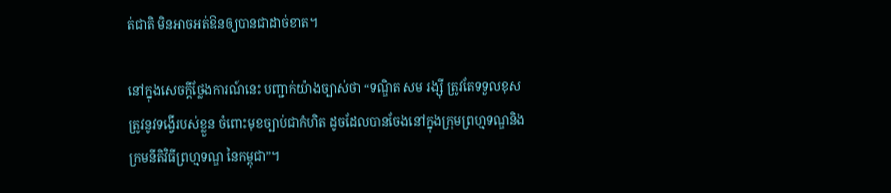ត់ជាតិ មិនអាចអត់ឱនឲ្យបានជាដាច់ខាត។

នៅក្នុងសេចក្តីថ្លែងការណ៍នេះ បញ្ជាក់យ៉ាងច្បាស់ថា “ទណ្ឌិត សម រង្ស៊ី ត្រូវតែទទួលខុសត្រូវនូវទង្វើរបស់ខ្លួន ចំពោះមុខច្បាប់ជាកំហិត ដូចដែលបានចែងនៅក្នុងក្រុមព្រហ្មទណ្ឌនិងក្រមនីតិវិធីព្រហ្មទណ្ឌ នៃកម្ពុជា”។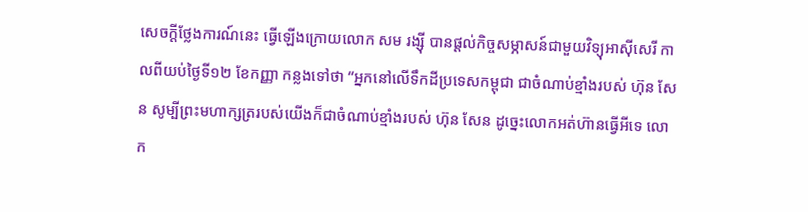សេចក្តីថ្លែងការណ៍នេះ ធ្វើឡើងក្រោយលោក សម រង្ស៊ី បានផ្តល់កិច្ចសម្ភាសន៍ជាមួយវិទ្យុអាស៊ីសេរី កាលពីយប់ថ្ងៃទី១២ ខែកញ្ញា កន្លងទៅថា “អ្នកនៅលើទឹកដីប្រទេសកម្ពុជា ជាចំណាប់ខ្មាំងរបស់ ហ៊ុន សែន សូម្បីព្រះមហាក្សត្ររបស់យើងក៏ជាចំណាប់ខ្មាំងរបស់ ហ៊ុន សែន ដូច្នេះលោកអត់ហ៊ានធ្វើអីទេ លោក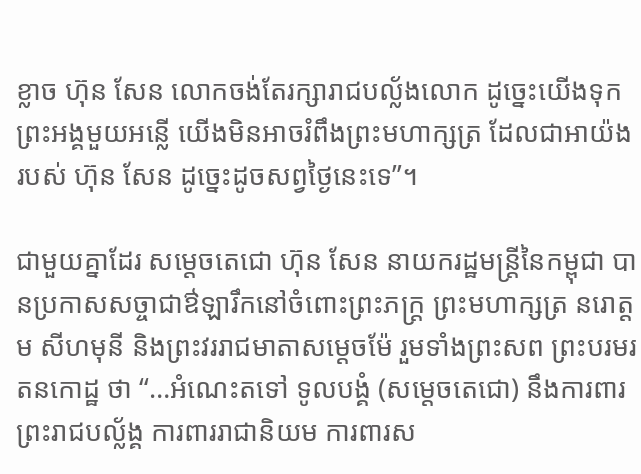ខ្លាច ហ៊ុន សែន លោកចង់តែរក្សារាជបល្ល័ងលោក ដូច្នេះយើងទុកព្រះអង្គមួយអន្លើ យើងមិនអាចរំពឹងព្រះមហាក្សត្រ ដែលជាអាយ៉ងរបស់ ហ៊ុន សែន ដូច្នេះដូចសព្វថ្ងៃនេះទេ”។

ជាមួយគ្នាដែរ សម្តេចតេជោ ហ៊ុន សែន នាយករដ្ឋមន្ត្រីនៃកម្ពុជា បានប្រកាសសច្ចាជាឳឡារឹកនៅចំពោះព្រះភក្ត្រ ព្រះមហាក្សត្រ នរោត្តម សីហមុនី និងព្រះវររាជមាតាសម្តេចម៉ែ រួមទាំងព្រះសព ព្រះបរមរតនកោដ្ឋ ថា “…អំណេះតទៅ ទូលបង្គំ (សម្តេចតេជោ) នឹងការពារព្រះរាជបល្ល័ង្គ ការពាររាជានិយម ការពារស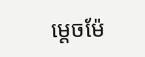ម្តេចម៉ែ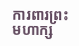ការពារព្រះមហាក្ស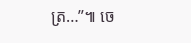ត្រ…”៕ ចេ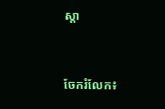ស្ដា


ចែករំលែក៖